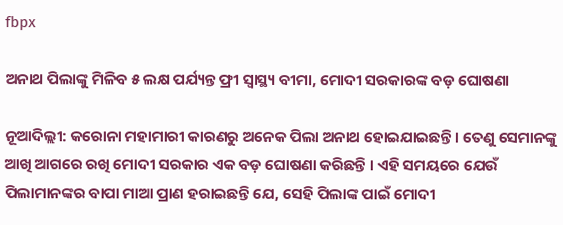fbpx

ଅନାଥ ପିଲାଙ୍କୁ ମିଳିବ ୫ ଲକ୍ଷ ପର୍ଯ୍ୟନ୍ତ ଫ୍ରୀ ସ୍ୱାସ୍ଥ୍ୟ ବୀମା, ମୋଦୀ ସରକାରଙ୍କ ବଡ଼ ଘୋଷଣା

ନୂଆଦିଲ୍ଲୀ: କରୋନା ମହାମାରୀ କାରଣରୁ ଅନେକ ପିଲା ଅନାଥ ହୋଇଯାଇଛନ୍ତି । ତେଣୁ ସେମାନଙ୍କୁ ଆଖି ଆଗରେ ରଖି ମୋଦୀ ସରକାର ଏକ ବଡ଼ ଘୋଷଣା କରିଛନ୍ତି । ଏହି ସମୟରେ ଯେଉଁ ପିଲାମାନଙ୍କର ବାପା ମାଆ ପ୍ରାଣ ହରାଇଛନ୍ତି ଯେ, ସେହି ପିଲାଙ୍କ ପାଇଁ ମୋଦୀ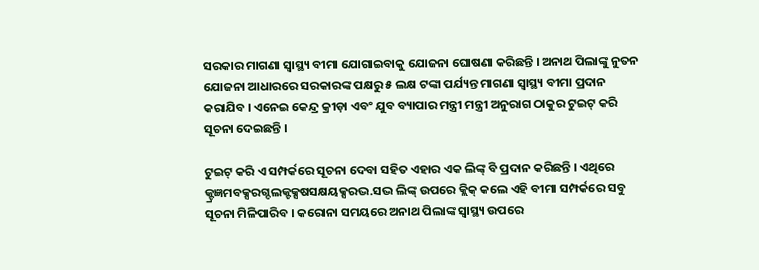ସରକାର ମାଗଣା ସ୍ୱାସ୍ଥ୍ୟ ବୀମା ଯୋଗାଇବାକୁ ଯୋଜନା ଘୋଷଣା କରିଛନ୍ତି । ଅନାଥ ପିଲାଙ୍କୁ ନୁତନ ଯୋଜନା ଆଧାରରେ ସରକାରଙ୍କ ପକ୍ଷରୁ ୫ ଲକ୍ଷ ଟଙ୍କା ପର୍ଯ୍ୟନ୍ତ ମାଗଣା ସ୍ୱାସ୍ଥ୍ୟ ବୀମା ପ୍ରଦାନ କରାଯିବ । ଏନେଇ କେନ୍ଦ୍ର କ୍ରୀଡ଼ା ଏବଂ ଯୁବ ବ୍ୟାପାର ମନ୍ତ୍ରୀ ମନ୍ତ୍ରୀ ଅନୁରାଗ ଠାକୁର ଟୁଇଟ୍ କରି ସୂଚନା ଦେଇଛନ୍ତି ।

ଟୁଇଟ୍ କରି ଏ ସମ୍ପର୍କରେ ସୂଚନା ଦେବା ସହିତ ଏହାର ଏକ ଲିଙ୍କ୍ ବି ପ୍ରଦାନ କରିଛନ୍ତି । ଏଥିରେ କ୍ଟ୍ରଜ୍ଞମବକ୍ସରଗ୍ଦଲକ୍ଟକ୍ସଷସକ୍ଷୟକ୍ସରଦ୍ଭ.ସଦ୍ଭ ଲିଙ୍କ୍ ଉପରେ କ୍ଲିକ୍ କଲେ ଏହି ବୀମା ସମ୍ପର୍କରେ ସବୁ ସୂଚନା ମିଳିପାରିବ । କରୋନା ସମୟରେ ଅନାଥ ପିଲାଙ୍କ ସ୍ୱାସ୍ଥ୍ୟ ଉପରେ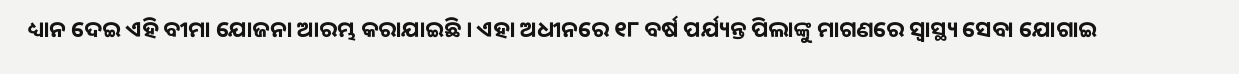ଧ୍ୟାନ ଦେଇ ଏହି ବୀମା ଯୋଜନା ଆରମ୍ଭ କରାଯାଇଛି । ଏହା ଅଧୀନରେ ୧୮ ବର୍ଷ ପର୍ଯ୍ୟନ୍ତ ପିଲାଙ୍କୁ ମାଗଣରେ ସ୍ୱାସ୍ଥ୍ୟ ସେବା ଯୋଗାଇ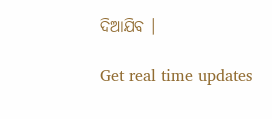ଦିଆଯିବ ।

Get real time updates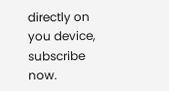directly on you device, subscribe now.